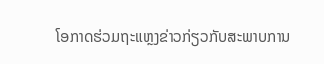ໂອກາດຮ່ວມຖະແຫຼງຂ່າວກ່ຽວກັບສະພາບການ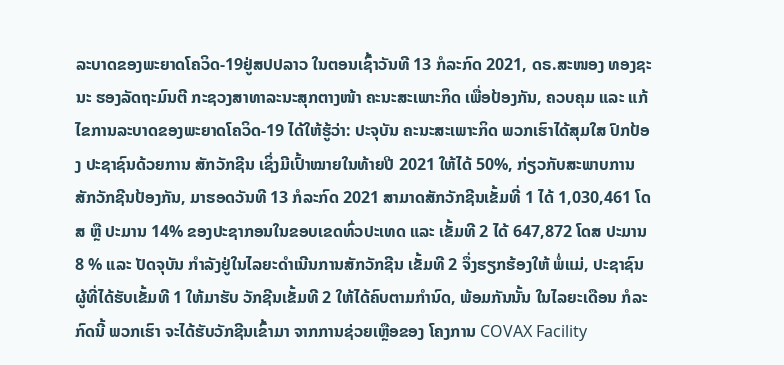ລະບາດຂອງພະຍາດໂຄວິດ-19ຢູ່ສປປລາວ ໃນຕອນເຊົ້າວັນທີ 13 ກໍລະກົດ 2021, ດຣ.ສະໜອງ ທອງຊະນະ ຮອງລັດຖະມົນຕີ ກະຊວງສາທາລະນະສຸກຕາງໜ້າ ຄະນະສະເພາະກິດ ເພື່ອປ້ອງກັນ, ຄວບຄຸມ ແລະ ແກ້ໄຂການລະບາດຂອງພະຍາດໂຄວິດ-19 ໄດ້ໃຫ້ຮູ້ວ່າ: ປະຈຸບັນ ຄະນະສະເພາະກິດ ພວກເຮົາໄດ້ສຸມໃສ ປົກປ້ອງ ປະຊາຊົນດ້ວຍການ ສັກວັກຊີນ ເຊິ່ງມີເປົ້າໝາຍໃນທ້າຍປີ 2021 ໃຫ້ໄດ້ 50%, ກ່ຽວກັບສະພາບການສັກວັກຊີນປ້ອງກັນ, ມາຮອດວັນທີ 13 ກໍລະກົດ 2021 ສາມາດສັກວັກຊີນເຂັ້ມທີ່ 1 ໄດ້ 1,030,461 ໂດສ ຫຼື ປະມານ 14% ຂອງປະຊາກອນໃນຂອບເຂດທົ່ວປະເທດ ແລະ ເຂັ້ມທີ 2 ໄດ້ 647,872 ໂດສ ປະມານ 8 % ແລະ ປັດຈຸບັນ ກໍາລັງຢູ່ໃນໄລຍະດໍາເນີນການສັກວັກຊີນ ເຂັ້ມທີ 2 ຈຶ່ງຮຽກຮ້ອງໃຫ້ ພໍ່ແມ່, ປະຊາຊົນ ຜູ້ທີ່ໄດ້ຮັບເຂັ້ມທີ 1 ໃຫ້ມາຮັບ ວັກຊີນເຂັ້ມທີ 2 ໃຫ້ໄດ້ຄົບຕາມກໍານົດ, ພ້ອມກັນນັ້ນ ໃນໄລຍະເດືອນ ກໍລະກົດນີ້ ພວກເຮົາ ຈະໄດ້ຮັບວັກຊີນເຂົ້າມາ ຈາກການຊ່ວຍເຫຼືອຂອງ ໂຄງການ COVAX Facility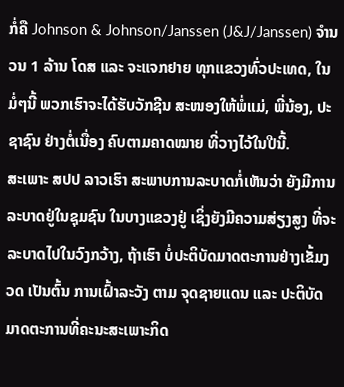ກໍ່ຄື Johnson & Johnson/Janssen (J&J/Janssen) ຈຳນວນ 1 ລ້ານ ໂດສ ແລະ ຈະແຈກຢາຍ ທຸກແຂວງທົ່ວປະເທດ, ໃນມໍ່ໆນີ້ ພວກເຮົາຈະໄດ້ຮັບວັກຊີນ ສະໜອງໃຫ້ພໍ່ແມ່, ພີ່ນ້ອງ, ປະຊາຊົນ ຢ່າງຕໍ່ເນື່ອງ ຄົບຕາມຄາດໝາຍ ທີ່ວາງໄວ້ໃນປີນີ້.
ສະເພາະ ສປປ ລາວເຮົາ ສະພາບການລະບາດກໍ່ເຫັນວ່າ ຍັງມີການລະບາດຢູ່ໃນຊຸມຊົນ ໃນບາງແຂວງຢູ່ ເຊິ່ງຍັງມີຄວາມສ່ຽງສູງ ທີ່ຈະລະບາດໄປໃນວົງກວ້າງ, ຖ້າເຮົາ ບໍ່ປະຕິບັດມາດຕະການຢ່າງເຂັ້ມງວດ ເປັນຕົ້ນ ການເຝົ້າລະວັງ ຕາມ ຈຸດຊາຍແດນ ແລະ ປະຕິບັດມາດຕະການທີ່ຄະນະສະເພາະກິດ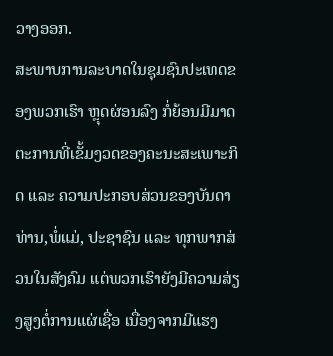ວາງອອກ.
ສະພາບການລະບາດໃນຊຸມຊົນປະເທດຂອງພວກເຮົາ ຫຼຸດຜ່ອນລົງ ກໍ່ຍ້ອນມີມາດຕະການທີ່ເຂັ້ມງວດຂອງຄະນະສະເພາະກິດ ແລະ ຄວາມປະກອບສ່ວນຂອງບັນດາທ່ານ,ພໍ່ແມ່, ປະຊາຊົນ ແລະ ທຸກພາກສ່ວນໃນສັງຄົມ ແຕ່ພວກເຮົາຍັງມີຄວາມສ່ຽງສູງຕໍ່ການແຜ່ເຊື່ອ ເນື່ອງຈາກມີແຮງ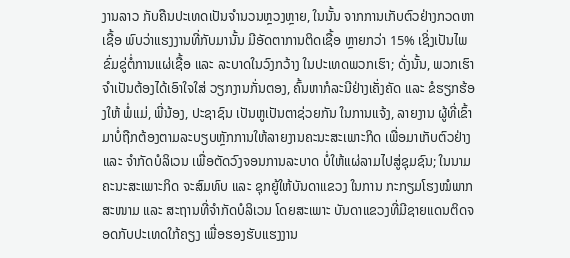ງານລາວ ກັບຄືນປະເທດເປັນຈໍານວນຫຼວງຫຼາຍ, ໃນນັ້ນ ຈາກການເກັບຕົວຢ່າງກວດຫາເຊື້ອ ພົບວ່າແຮງງານທີ່ກັບມານັ້ນ ມີອັດຕາການຕິດເຊື້ອ ຫຼາຍກວ່າ 15% ເຊິ່ງເປັນໄພຂົ່ມຂູ່ຕໍ່ການແຜ່ເຊື້ອ ແລະ ລະບາດໃນວົງກວ້າງ ໃນປະເທດພວກເຮົາ; ດັ່ງນັ້ນ, ພວກເຮົາຈຳເປັນຕ້ອງໄດ້ເອົາໃຈໃສ່ ວຽກງານກັ່ນຕອງ, ຄົ້ນຫາກໍລະນີຢ່າງເຄັ່ງຄັດ ແລະ ຂໍຮຽກຮ້ອງໃຫ້ ພໍ່ແມ່, ພີ່ນ້ອງ, ປະຊາຊົນ ເປັນຫູເປັນຕາຊ່ວຍກັນ ໃນການແຈ້ງ, ລາຍງານ ຜູ້ທີ່ເຂົ້າມາບໍ່ຖືກຕ້ອງຕາມລະບຽບຫຼັກການໃຫ້ລາຍງານຄະນະສະເພາະກິດ ເພື່ອມາເກັບຕົວຢ່າງ ແລະ ຈຳກັດບໍລິເວນ ເພື່ອຕັດວົງຈອນການລະບາດ ບໍ່ໃຫ້ແຜ່ລາມໄປສູ່ຊຸມຊົນ; ໃນນາມຄະນະສະເພາະກິດ ຈະສົມທົບ ແລະ ຊຸກຍູ້ໃຫ້ບັນດາແຂວງ ໃນການ ກະກຽມໂຮງໝໍພາກສະໜາມ ແລະ ສະຖານທີ່ຈໍາກັດບໍລິເວນ ໂດຍສະເພາະ ບັນດາແຂວງທີ່ມີຊາຍແດນຕິດຈອດກັບປະເທດໃກ້ຄຽງ ເພື່ອຮອງຮັບແຮງງານ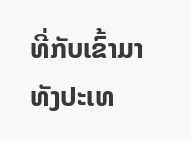ທີ່ກັບເຂົ້າມາທັງປະເທ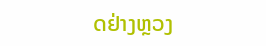ດຢ່າງຫຼວງ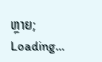ຫຼາຍ;
Loading...